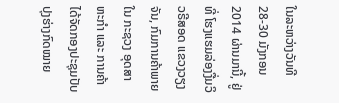ໃນລະຫວ່າງວັນທີ 28-30 ມັງກອນ 2014 ຜ່ານມານີ້, ຢູ່ທີ່ ໂຮງແຮມລ່ອງງື່ມວິວຣີສອດ ແຂວງວຽງຈັນ, ກົມການຄ້າພາຍໃນ ກະຊວງ ອຸດສາຫະກຳ ແລະ ການຄ້າ ໄດ້ຈັດກອງປະຊຸມປັບປຸງຮ່າງກົດໝາຍ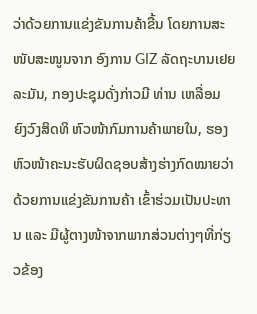ວ່າດ້ວຍການແຂ່ງຂັນການຄ້າຂື້ນ ໂດຍການສະໜັບສະໜູນຈາກ ອົງການ GIZ ລັດຖະບານເຢຍລະມັນ, ກອງປະຊຸມດັ່ງກ່າວມີ ທ່ານ ເຫລື່ອມ ຍົງວົງສິດທິ ຫົວໜ້າກົມການຄ້າພາຍໃນ, ຮອງຫົວໜ້າຄະນະຮັບຜິດຊອບສ້າງຮ່າງກົດໝາຍວ່າດ້ວຍການແຂ່ງຂັນການຄ້າ ເຂົ້າຮ່ວມເປັນປະທານ ແລະ ມີຜູ້ຕາງໜ້າຈາກພາກສ່ວນຕ່າງໆທີ່ກ່ຽວຂ້ອງ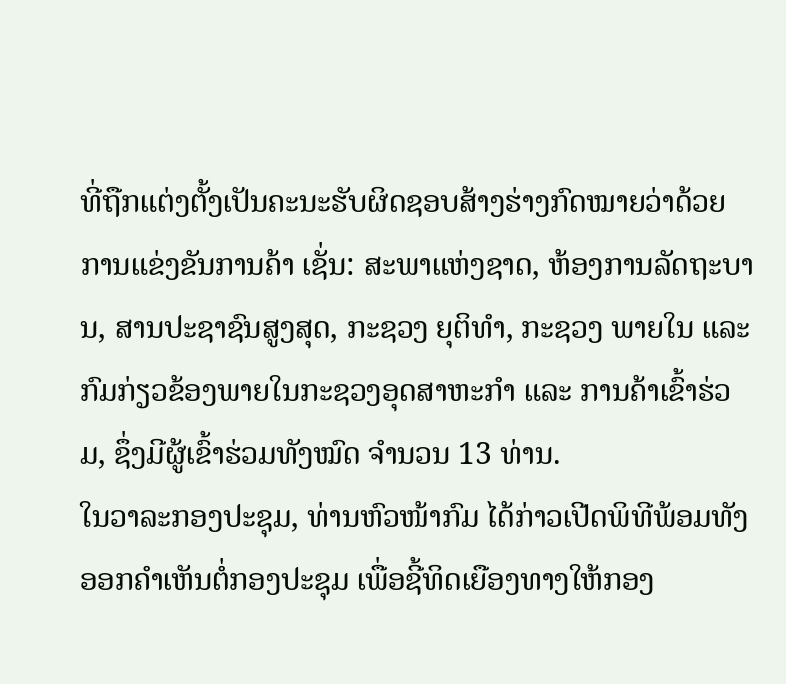ທີ່ຖືກແຕ່ງຕັ້ງເປັນຄະນະຮັບຜິດຊອບສ້າງຮ່າງກົດໝາຍວ່າດ້ວຍການແຂ່ງຂັນການຄ້າ ເຊັ່ນ: ສະພາແຫ່ງຊາດ, ຫ້ອງການລັດຖະບານ, ສານປະຊາຊົນສູງສຸດ, ກະຊວງ ຍຸຕິທຳ, ກະຊວງ ພາຍໃນ ແລະ ກົມກ່ຽວຂ້ອງພາຍໃນກະຊວງອຸດສາຫະກຳ ແລະ ການຄ້າເຂົ້າຮ່ວມ, ຊຶ່ງມີຜູ້ເຂົ້າຮ່ວມທັງໝົດ ຈຳນວນ 13 ທ່ານ.
ໃນວາລະກອງປະຊຸມ, ທ່ານຫົວໜ້າກົມ ໄດ້ກ່າວເປີດພິທີພ້ອມທັງອອກຄຳເຫັນຕໍ່ກອງປະຊຸມ ເພື່ອຊີ້ທິດເຍືອງທາງໃຫ້ກອງ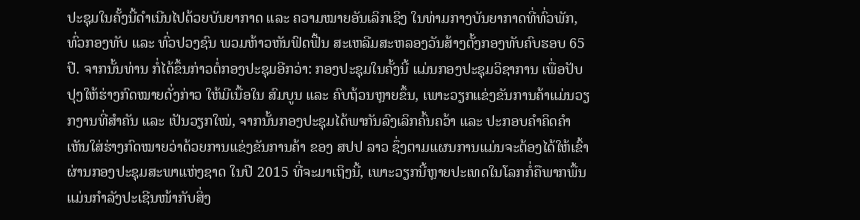ປະຊຸມໃນຄັ້ງນີ້ດຳເນີນໄປດ້ວຍບັນຍາກາດ ແລະ ຄວາມໝາຍອັນເລິກເຊິງ ໃນທ່າມກາງບັນຍາກາດທີ່ທົ່ວພັກ, ທົ່ວກອງທັບ ແລະ ທົ່ວປວງຊົນ ພວມຫ້າວຫັນຟົດຟື້ນ ສະເຫລີມສະຫລອງວັນສ້າງຕັ້ງກອງທັບຄົບຮອບ 65 ປີ. ຈາກນັ້ນທ່ານ ກໍ່ໄດ້ຂຶ້ນກ່າວຕໍ່ກອງປະຊຸມອີກວ່າ: ກອງປະຊຸມໃນຄັ້ງນີ້ ແມ່ນກອງປະຊຸມວິຊາການ ເພື່ອປັບປຸງໃຫ້ຮ່າງກົດໝາຍດັ່ງກ່າວ ໃຫ້ມີເນື້ອໃນ ສົມບູນ ແລະ ຄົບຖ້ວນຫຼາຍຂຶ້ນ, ເພາະວຽກແຂ່ງຂັນການຄ້າແມ່ນວຽກງານທີ່ສຳຄັນ ແລະ ເປັນວຽກໃໝ່, ຈາກນັ້ນກອງປະຊຸມໄດ້ພາກັນລົງເລິກຄົ້ນຄວ້າ ແລະ ປະກອບຄຳຄິດຄຳເຫັນໃສ່ຮ່າງກົດໝາຍວ່າດ້ວຍການແຂ່ງຂັນການຄ້າ ຂອງ ສປປ ລາວ ຊຶ່ງຕາມແຜນການແມ່ນຈະຕ້ອງໄດ້ໃຫ້ເຂົ້າຜ່ານກອງປະຊຸມສະພາແຫ່ງຊາດ ໃນປີ 2015 ທີ່ຈະມາເຖິງນີ້, ເພາະວຽກນີ້ຫຼາຍປະເທດໃນໂລກກໍ່ຄືພາກພື້ນແມ່ນກຳລັງປະເຊີນໜ້າກັບສິ່ງ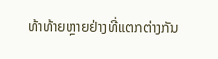ທ້າທ້າຍຫຼາຍຢ່າງທີ່ແຕກຕ່າງກັນ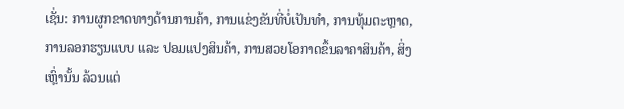ເຊັ່ນ: ການຜູກຂາດທາງດ້ານການຄ້າ, ການແຂ່ງຂັນທີ່ບໍ່ເປັນທຳ, ການທຸ້ມຕະຫຼາດ, ການລອກຮຽນແບບ ແລະ ປອມແປງສິນຄ້າ, ການສວຍໂອກາດຂຶ້ນລາຄາສິນຄ້າ, ສິ່ງເຫຼົ່ານັ້ນ ລ້ວນແຕ່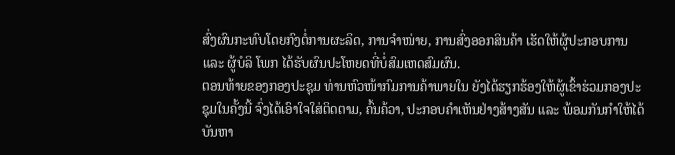ສົ່ງຜົນກະທົບໂດຍກົງຕໍ່ການຜະລິດ, ການຈຳໜ່າຍ, ການສົ່ງອອກສິນຄ້າ ເຮັດໃຫ້ຜູ້ປະກອບການ ແລະ ຜູ້ບໍລິ ໂພກ ໄດ້ຮັບຜົນປະໂຫຍດທີ່ບໍ່ສົມເຫດສົມຜົນ.
ຕອນທ້າຍຂອງກອງປະຊຸມ ທ່ານຫົວໜ້າກົມການຄ້າພາຍໃນ ຍັງໄດ້ຮຽກຮ້ອງໃຫ້ຜູ້ເຂົ້າຮ່ວມກອງປະຊຸມໃນຄັ້ງນີ້ ຈົ່ງໄດ້ເອົາໃຈໃສ່ຕິດຕາມ, ຄົ້ນຄ້ວາ, ປະກອບຄຳເຫັນຢ່າງສ້າງສັນ ແລະ ພ້ອມກັນກຳໃຫ້ໄດ້ບັນຫາ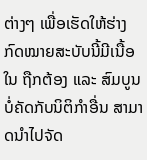ຕ່າງໆ ເພື່ອເຮັດໃຫ້ຮ່າງກົດໝາຍສະບັບນີ້ມີເນື້ອໃນ ຖືກຕ້ອງ ແລະ ສົມບູນ ບໍ່ຄັດກັບນິຕິກຳອື່ນ ສາມາດນຳໄປຈັດ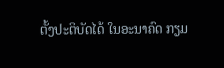ຕັ້ງປະຕິບັດໄດ້ ໃນອະນາຄົດ ກຽມ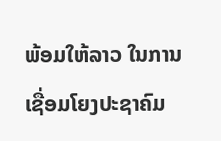ພ້ອມໃຫ້ລາວ ໃນການເຊື່ອມໂຍງປະຊາຄົມ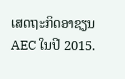ເສດຖະກິດອາຊຽນ AEC ໃນປີ 2015.